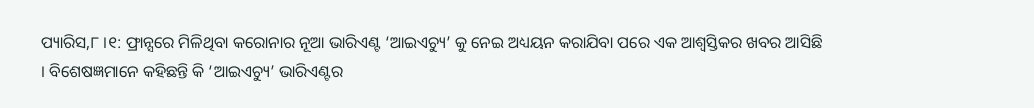ପ୍ୟାରିସ,୮ ।୧: ଫ୍ରାନ୍ସରେ ମିଳିଥିବା କରୋନାର ନୂଆ ଭାରିଏଣ୍ଟ ‘ଆଇଏଚ୍ୟୁ’ କୁ ନେଇ ଅଧ୍ୟୟନ କରାଯିବା ପରେ ଏକ ଆଶ୍ୱସ୍ତିକର ଖବର ଆସିଛି । ବିଶେଷଜ୍ଞମାନେ କହିଛନ୍ତି କି ‘ଆଇଏଚ୍ୟୁ’ ଭାରିଏଣ୍ଟର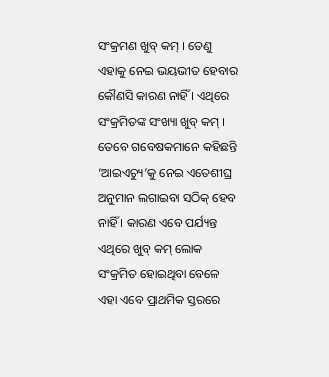ସଂକ୍ରମଣ ଖୁବ୍ କମ୍ । ତେଣୁ ଏହାକୁ ନେଇ ଭୟଭୀତ ହେବାର କୌଣସି କାରଣ ନାହିଁ । ଏଥିରେ ସଂକ୍ରମିତଙ୍କ ସଂଖ୍ୟା ଖୁବ୍ କମ୍ । ତେବେ ଗବେଷକମାନେ କହିଛନ୍ତି ‘ଆଇଏଚ୍ୟୁ’କୁ ନେଇ ଏତେଶୀଘ୍ର ଅନୁମାନ ଲଗାଇବା ସଠିକ୍ ହେବ ନାହିଁ । କାରଣ ଏବେ ପର୍ଯ୍ୟନ୍ତ ଏଥିରେ ଖୁବ୍ କମ୍ ଲୋକ ସଂକ୍ରମିତ ହୋଇଥିବା ବେଳେ ଏହା ଏବେ ପ୍ରାଥମିକ ସ୍ତରରେ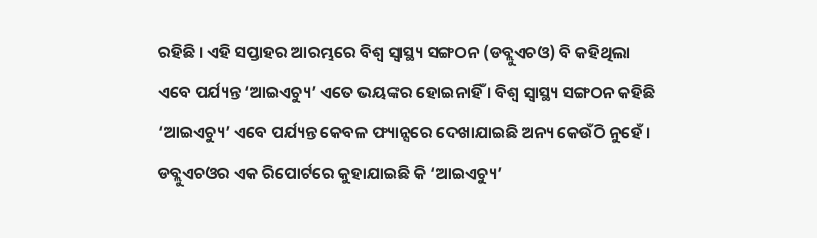ରହିଛି । ଏହି ସପ୍ତାହର ଆରମ୍ଭରେ ବିଶ୍ୱ ସ୍ୱାସ୍ଥ୍ୟ ସଙ୍ଗଠନ (ଡବ୍ଲୁଏଚଓ) ବି କହିଥିଲା ଏବେ ପର୍ଯ୍ୟନ୍ତ ‘ଆଇଏଚ୍ୟୁ’ ଏତେ ଭୟଙ୍କର ହୋଇନାହିଁ । ବିଶ୍ୱ ସ୍ୱାସ୍ଥ୍ୟ ସଙ୍ଗଠନ କହିଛି ‘ଆଇଏଚ୍ୟୁ’ ଏବେ ପର୍ଯ୍ୟନ୍ତ କେବଳ ଫ୍ୟାନ୍ସରେ ଦେଖାଯାଇଛି ଅନ୍ୟ କେଉଁଠି ନୁହେଁ । ଡବ୍ଲୁଏଚଓର ଏକ ରିପୋର୍ଟରେ କୁହାଯାଇଛି କି ‘ଆଇଏଚ୍ୟୁ’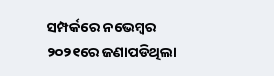ସମ୍ପର୍କରେ ନଭେମ୍ବର ୨୦୨୧ରେ ଜଣାପଡିଥିଲା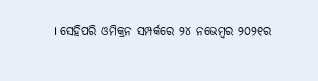। ସେହିପରି ଓମିକ୍ରନ ସମ୍ପର୍କରେ ୨୪ ନଭେମ୍ବର ୨୦୨୧ର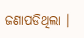ଜଣାପଡିଥିଲା ।